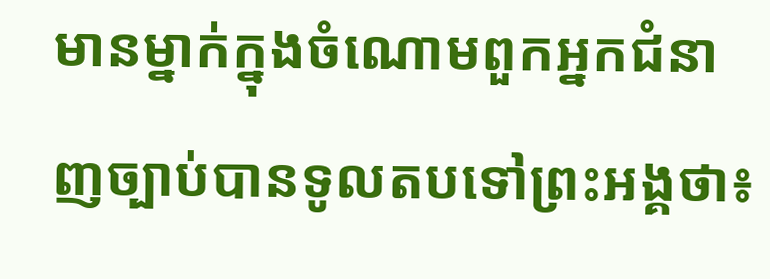មានម្នាក់ក្នុងចំណោមពួកអ្នកជំនាញច្បាប់បានទូលតបទៅព្រះអង្គថា៖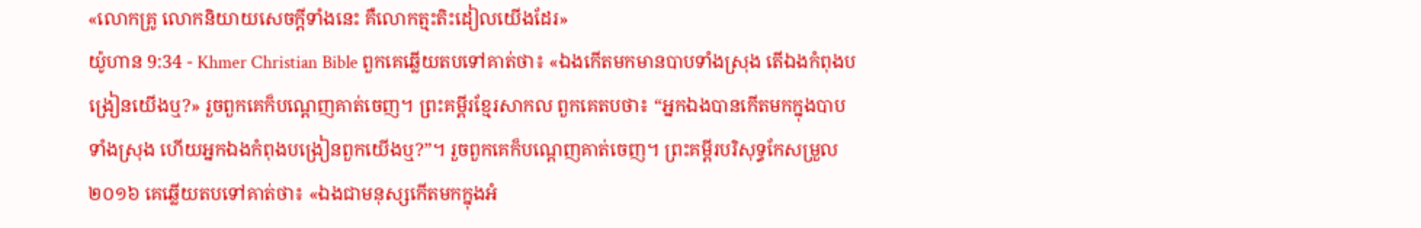«លោកគ្រូ លោកនិយាយសេចក្ដីទាំងនេះ គឺលោកត្មះតិះដៀលយើងដែរ»
យ៉ូហាន 9:34 - Khmer Christian Bible ពួកគេឆ្លើយតបទៅគាត់ថា៖ «ឯងកើតមកមានបាបទាំងស្រុង តើឯងកំពុងបង្រៀនយើងឬ?» រួចពួកគេក៏បណ្តេញគាត់ចេញ។ ព្រះគម្ពីរខ្មែរសាកល ពួកគេតបថា៖ “អ្នកឯងបានកើតមកក្នុងបាបទាំងស្រុង ហើយអ្នកឯងកំពុងបង្រៀនពួកយើងឬ?”។ រួចពួកគេក៏បណ្ដេញគាត់ចេញ។ ព្រះគម្ពីរបរិសុទ្ធកែសម្រួល ២០១៦ គេឆ្លើយតបទៅគាត់ថា៖ «ឯងជាមនុស្សកើតមកក្នុងអំ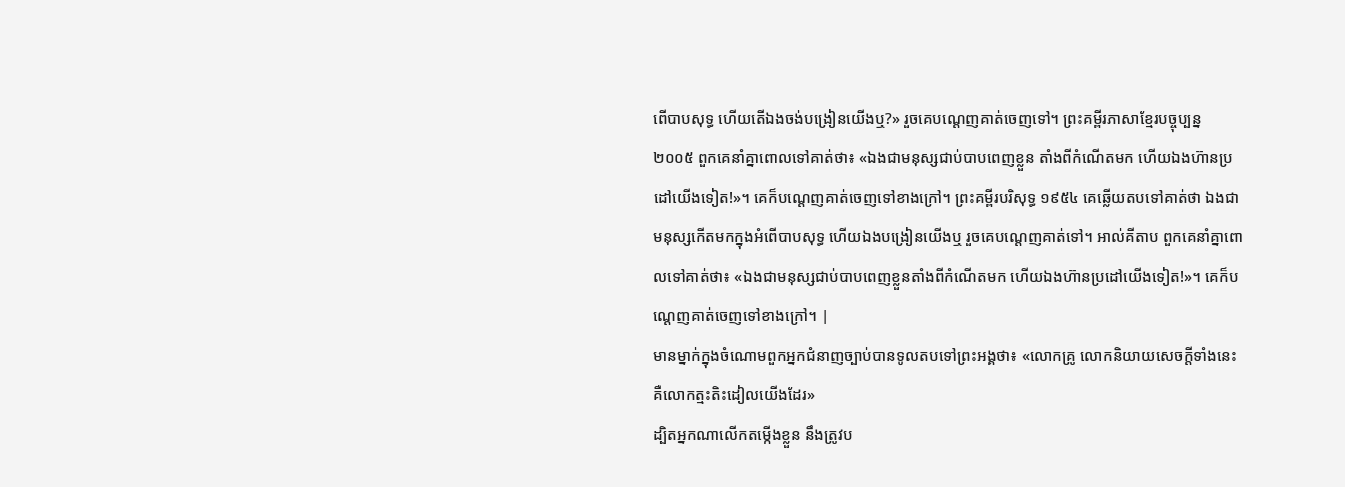ពើបាបសុទ្ធ ហើយតើឯងចង់បង្រៀនយើងឬ?» រួចគេបណ្តេញគាត់ចេញទៅ។ ព្រះគម្ពីរភាសាខ្មែរបច្ចុប្បន្ន ២០០៥ ពួកគេនាំគ្នាពោលទៅគាត់ថា៖ «ឯងជាមនុស្សជាប់បាបពេញខ្លួន តាំងពីកំណើតមក ហើយឯងហ៊ានប្រដៅយើងទៀត!»។ គេក៏បណ្ដេញគាត់ចេញទៅខាងក្រៅ។ ព្រះគម្ពីរបរិសុទ្ធ ១៩៥៤ គេឆ្លើយតបទៅគាត់ថា ឯងជាមនុស្សកើតមកក្នុងអំពើបាបសុទ្ធ ហើយឯងបង្រៀនយើងឬ រួចគេបណ្តេញគាត់ទៅ។ អាល់គីតាប ពួកគេនាំគ្នាពោលទៅគាត់ថា៖ «ឯងជាមនុស្សជាប់បាបពេញខ្លួនតាំងពីកំណើតមក ហើយឯងហ៊ានប្រដៅយើងទៀត!»។ គេក៏បណ្ដេញគាត់ចេញទៅខាងក្រៅ។ |
មានម្នាក់ក្នុងចំណោមពួកអ្នកជំនាញច្បាប់បានទូលតបទៅព្រះអង្គថា៖ «លោកគ្រូ លោកនិយាយសេចក្ដីទាំងនេះ គឺលោកត្មះតិះដៀលយើងដែរ»
ដ្បិតអ្នកណាលើកតម្កើងខ្លួន នឹងត្រូវប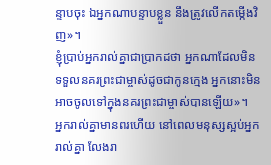ន្ទាបចុះ ឯអ្នកណាបន្ទាបខ្លួន នឹងត្រូវលើកតម្កើងវិញ»។
ខ្ញុំប្រាប់អ្នករាល់គ្នាជាប្រាកដថា អ្នកណាដែលមិនទទួលនគរព្រះជាម្ចាស់ដូចជាកូនក្មេង អ្នកនោះមិនអាចចូលទៅក្នុងនគរព្រះជាម្ចាស់បានឡើយ»។
អ្នករាល់គ្នាមានពរហើយ នៅពេលមនុស្សស្អប់អ្នករាល់គ្នា លែងរា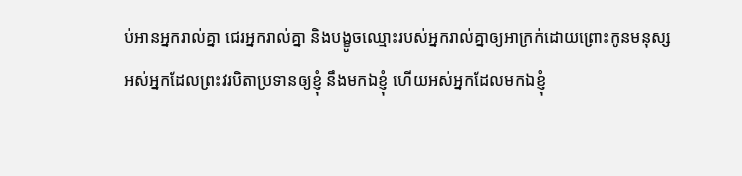ប់អានអ្នករាល់គ្នា ជេរអ្នករាល់គ្នា និងបង្ខូចឈ្មោះរបស់អ្នករាល់គ្នាឲ្យអាក្រក់ដោយព្រោះកូនមនុស្ស
អស់អ្នកដែលព្រះវរបិតាប្រទានឲ្យខ្ញុំ នឹងមកឯខ្ញុំ ហើយអស់អ្នកដែលមកឯខ្ញុំ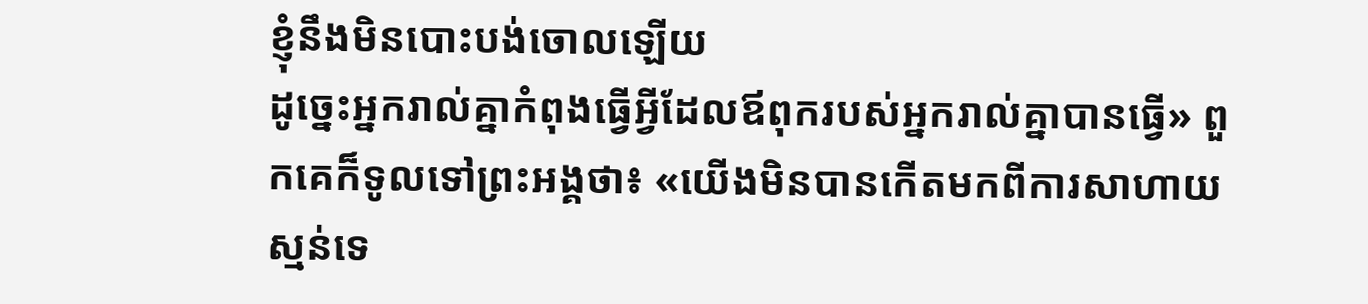ខ្ញុំនឹងមិនបោះបង់ចោលឡើយ
ដូច្នេះអ្នករាល់គ្នាកំពុងធ្វើអ្វីដែលឪពុករបស់អ្នករាល់គ្នាបានធ្វើ» ពួកគេក៏ទូលទៅព្រះអង្គថា៖ «យើងមិនបានកើតមកពីការសាហាយស្មន់ទេ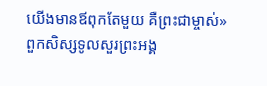យើងមានឪពុកតែមួយ គឺព្រះជាម្ចាស់»
ពួកសិស្សទូលសួរព្រះអង្គ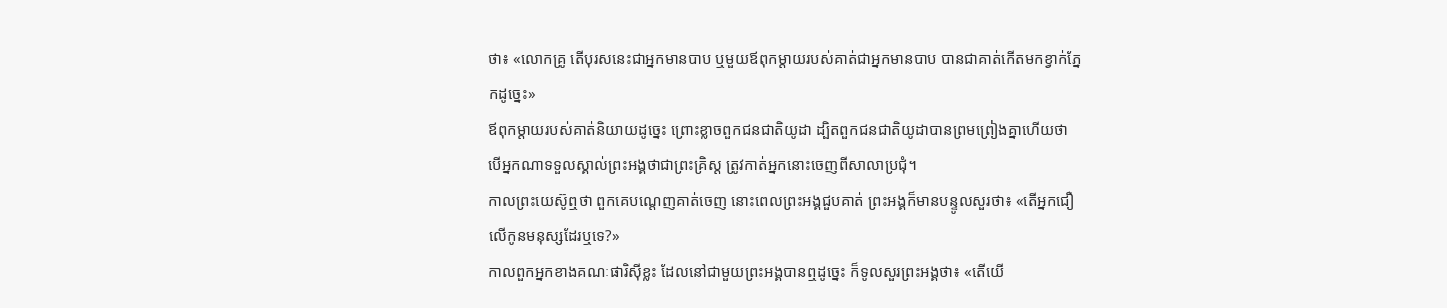ថា៖ «លោកគ្រូ តើបុរសនេះជាអ្នកមានបាប ឬមួយឪពុកម្តាយរបស់គាត់ជាអ្នកមានបាប បានជាគាត់កើតមកខ្វាក់ភ្នែកដូច្នេះ»
ឪពុកម្តាយរបស់គាត់និយាយដូច្នេះ ព្រោះខ្លាចពួកជនជាតិយូដា ដ្បិតពួកជនជាតិយូដាបានព្រមព្រៀងគ្នាហើយថា បើអ្នកណាទទួលស្គាល់ព្រះអង្គថាជាព្រះគ្រិស្ដ ត្រូវកាត់អ្នកនោះចេញពីសាលាប្រជុំ។
កាលព្រះយេស៊ូឮថា ពួកគេបណ្តេញគាត់ចេញ នោះពេលព្រះអង្គជួបគាត់ ព្រះអង្គក៏មានបន្ទូលសួរថា៖ «តើអ្នកជឿលើកូនមនុស្សដែរឬទេ?»
កាលពួកអ្នកខាងគណៈផារិស៊ីខ្លះ ដែលនៅជាមួយព្រះអង្គបានឮដូច្នេះ ក៏ទូលសួរព្រះអង្គថា៖ «តើយើ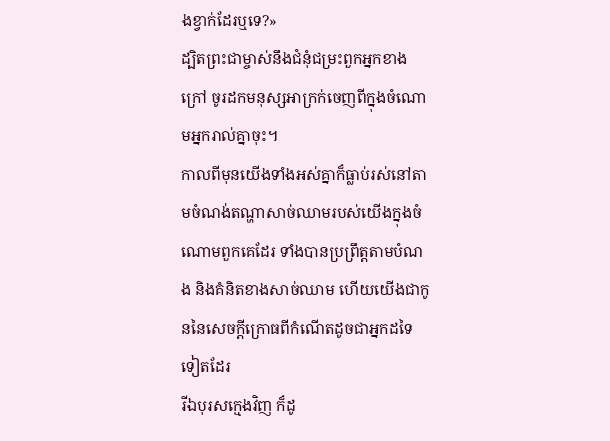ងខ្វាក់ដែរឬទេ?»
ដ្បិតព្រះជាម្ចាស់នឹងជំនុំជម្រះពួកអ្នកខាងក្រៅ ចូរដកមនុស្សអាក្រក់ចេញពីក្នុងចំណោមអ្នករាល់គ្នាចុះ។
កាលពីមុនយើងទាំងអស់គ្នាក៏ធ្លាប់រស់នៅតាមចំណង់តណ្ហាសាច់ឈាមរបស់យើងក្នុងចំណោមពួកគេដែរ ទាំងបានប្រព្រឹត្ដតាមបំណង និងគំនិតខាងសាច់ឈាម ហើយយើងជាកូននៃសេចក្ដីក្រោធពីកំណើតដូចជាអ្នកដទៃទៀតដែរ
រីឯបុរសក្មេងវិញ ក៏ដូ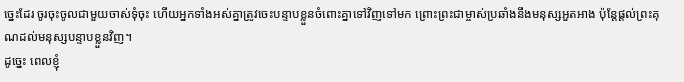ច្នេះដែរ ចូរចុះចូលជាមួយចាស់ទុំចុះ ហើយអ្នកទាំងអស់គ្នាត្រូវចេះបន្ទាបខ្លួនចំពោះគ្នាទៅវិញទៅមក ព្រោះព្រះជាម្ចាស់ប្រឆាំងនឹងមនុស្សអួតអាង ប៉ុន្ដែផ្ដល់ព្រះគុណដល់មនុស្សបន្ទាបខ្លួនវិញ។
ដូច្នេះ ពេលខ្ញុំ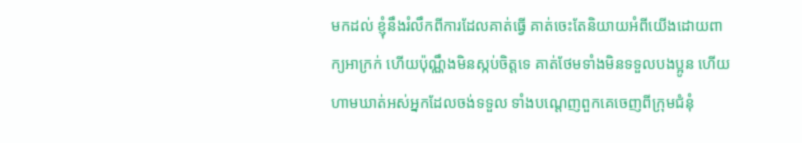មកដល់ ខ្ញុំនឹងរំលឹកពីការដែលគាត់ធ្វើ គាត់ចេះតែនិយាយអំពីយើងដោយពាក្យអាក្រក់ ហើយប៉ុណ្ណឹងមិនស្កប់ចិត្ដទេ គាត់ថែមទាំងមិនទទួលបងប្អូន ហើយហាមឃាត់អស់អ្នកដែលចង់ទទួល ទាំងបណ្ដេញពួកគេចេញពីក្រុមជំនុំ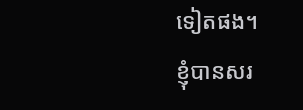ទៀតផង។
ខ្ញុំបានសរ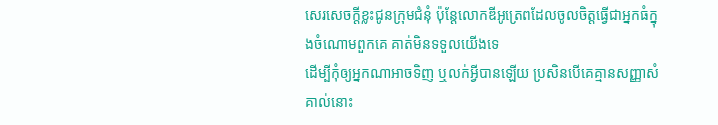សេរសេចក្ដីខ្លះជូនក្រុមជំនុំ ប៉ុន្ដែលោកឌីអូត្រេពដែលចូលចិត្ដធ្វើជាអ្នកធំក្នុងចំណោមពួកគេ គាត់មិនទទួលយើងទេ
ដើម្បីកុំឲ្យអ្នកណាអាចទិញ ឬលក់អ្វីបានឡើយ ប្រសិនបើគេគ្មានសញ្ញាសំគាល់នោះ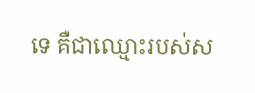ទេ គឺជាឈ្មោះរបស់ស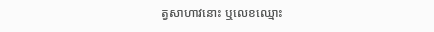ត្វសាហាវនោះ ឬលេខឈ្មោះ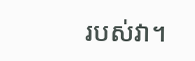របស់វា។